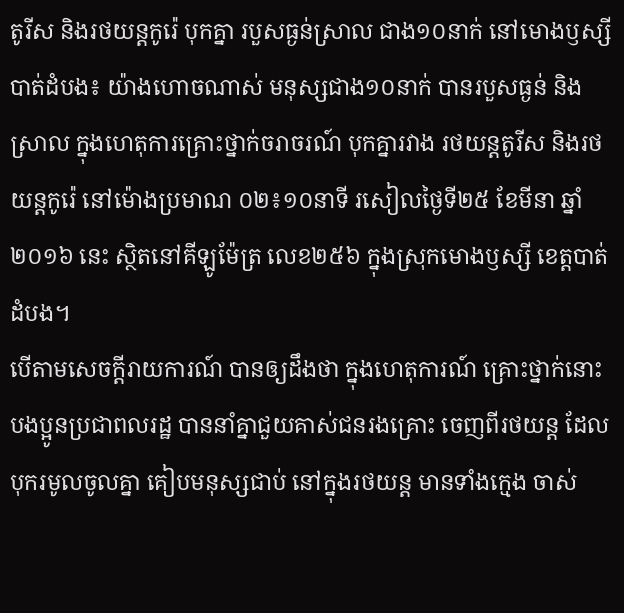តូរីស និងរថយន្តកូរ៉េ បុកគ្នា របួសធ្ងន់ស្រាល ជាង១០នាក់ នៅមោងឫស្សី
បាត់ដំបង៖ យ៉ាងហោចណាស់ មនុស្សជាង១០នាក់ បានរបួសធ្ងន់ និងស្រាល ក្នុងហេតុការគ្រោះថ្នាក់ចរាចរណ៍ បុកគ្នារវាង រថយន្តតូរីស និងរថយន្តកូរ៉េ នៅម៉ោងប្រមាណ ០២៖១០នាទី រសៀលថ្ងៃទី២៥ ខែមីនា ឆ្នាំ២០១៦ នេះ ស្ថិតនៅគីឡូម៉ែត្រ លេខ២៥៦ ក្នុងស្រុកមោងឫស្សី ខេត្តបាត់ដំបង។
បើតាមសេចក្តីរាយការណ៍ បានឲ្យដឹងថា ក្នុងហេតុការណ៍ គ្រោះថ្នាក់នោះ បងប្អូនប្រជាពលរដ្ឋ បាននាំគ្នាជួយគាស់ជនរងគ្រោះ ចេញពីរថយន្ត ដែលបុករមូលចូលគ្នា គៀបមនុស្សជាប់ នៅក្នុងរថយន្ត មានទាំងក្មេង ចាស់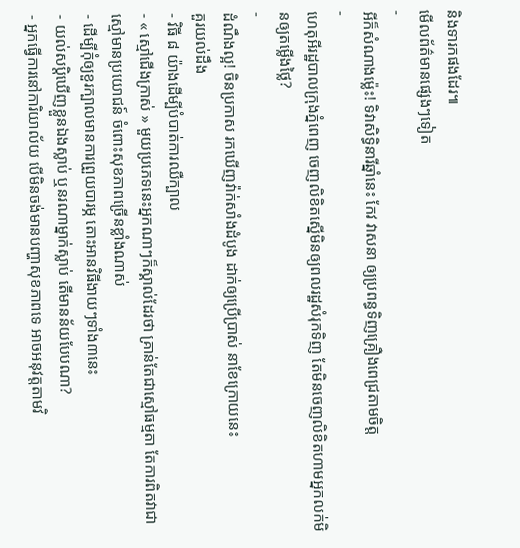និងទារកផងដែរ៕
មើលព័ត៌មានផ្សេងៗទៀត
-
អីក៏សំណាងម្ល៉េះ! ទិវាសិទ្ធិនារីឆ្នាំនេះ កែវ វាសនា ឲ្យប្រពន្ធទិញគ្រឿងពេជ្រតាមចិត្ត
-
ហេតុអីរដ្ឋបាលក្រុងភ្នំពេញ ចេញលិខិតស្នើមិនឲ្យពលរដ្ឋសំរុកទិញ តែមិនចេញលិខិតហាមអ្នកលក់មិនឲ្យតម្លើងថ្លៃ?
-
ដំណឹងល្អ! ចិនប្រកាស រកឃើញវ៉ាក់សាំងដំបូង ដាក់ឲ្យប្រើប្រាស់ នាខែក្រោយនេះ
គួរយល់ដឹង
- វិធី ៨ យ៉ាងដើម្បីបំបាត់ការឈឺក្បាល
- « ស្មៅជើងក្រាស់ » មួយប្រភេទនេះអ្នកណាៗក៏ស្គាល់ដែរថា គ្រាន់តែជាស្មៅធម្មតា តែការពិតវាជាស្មៅមានប្រយោជន៍ ចំពោះសុខភាពច្រើនខ្លាំងណាស់
- ដើម្បីកុំឲ្យខួរក្បាលមានការព្រួយបារម្ភ តោះអានវិធីងាយៗទាំង៣នេះ
- យល់សប្តិឃើញខ្លួនឯងស្លាប់ ឬនរណាម្នាក់ស្លាប់ តើមានន័យបែបណា?
- អ្នកធ្វើការនៅការិយាល័យ បើមិនចង់មានបញ្ហាសុខភាពទេ អាចអនុវត្តតាមវិ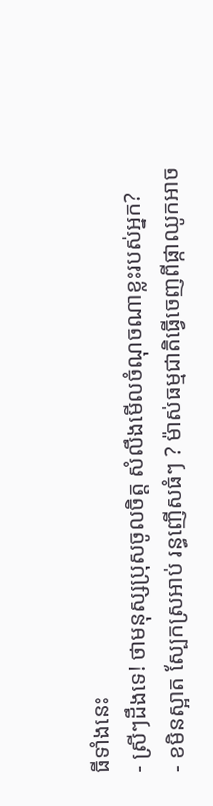ធីទាំងនេះ
- ស្រីៗដឹងទេ! ថាមនុស្សប្រុសចូលចិត្ត សំលឹងមើលចំណុចណាខ្លះរបស់អ្នក?
- ខមិនស្អាត ស្បែកស្រអាប់ រន្ធញើសធំៗ ? ម៉ាស់ធម្មជាតិធ្វើចេញពីផ្កាឈូកអាច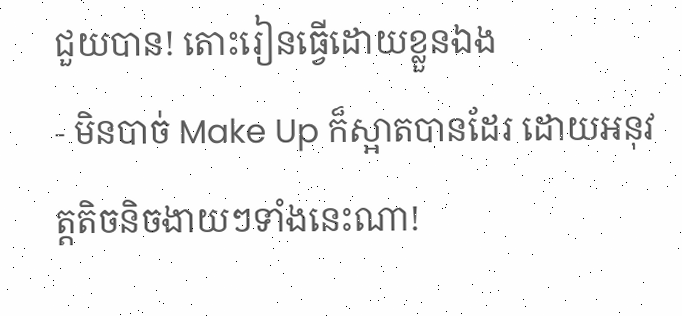ជួយបាន! តោះរៀនធ្វើដោយខ្លួនឯង
- មិនបាច់ Make Up ក៏ស្អាតបានដែរ ដោយអនុវត្តតិចនិចងាយៗទាំងនេះណា!